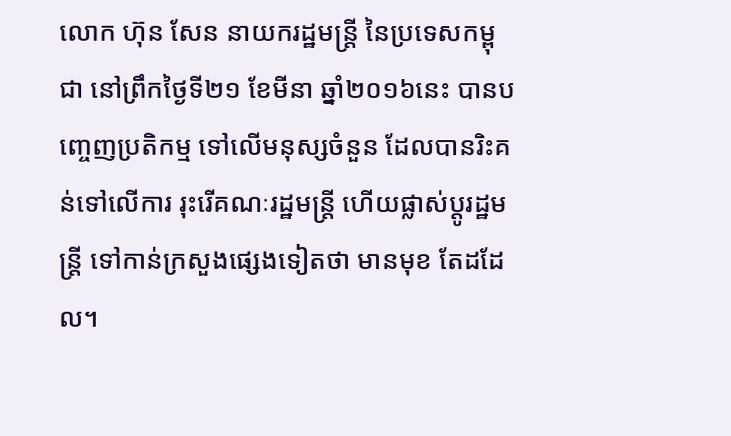លោក ហ៊ុន សែន នាយករដ្ឋមន្រ្តី នៃប្រទេសកម្ពុជា នៅព្រឹកថ្ងៃទី២១ ខែមីនា ឆ្នាំ២០១៦នេះ បានបញ្ចេញប្រតិកម្ម ទៅលើមនុស្សចំនួន ដែលបានរិះគន់ទៅលើការ រុះរើគណៈរដ្ឋមន្រ្តី ហើយផ្លាស់ប្តូរដ្ឋមន្រ្តី ទៅកាន់ក្រសួងផ្សេងទៀតថា មានមុខ តែដដែល។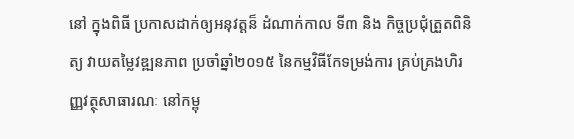នៅ ក្នុងពិធី ប្រកាសដាក់ឲ្យអនុវត្តន៏ ដំណាក់កាល ទី៣ និង កិច្ចប្រជុំត្រួតពិនិត្យ វាយតម្លៃវឌ្ឍនភាព ប្រចាំឆ្នាំ២០១៥ នៃកម្មវិធីកែទម្រង់ការ គ្រប់គ្រងហិរញ្ញវត្ថុសាធារណៈ នៅកម្ពុ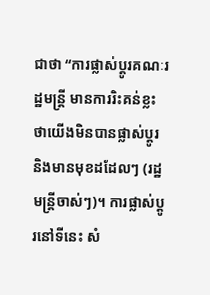ជាថា “ការផ្លាស់ប្តូរគណៈរដ្ឋមន្រ្តី មានការរិះគន់ខ្លះ ថាយើងមិនបានផ្លាស់ប្តូរ និងមានមុខដដែលៗ (រដ្ឋមន្រ្តីចាស់ៗ)។ ការផ្លាស់ប្តូរនៅទីនេះ សំ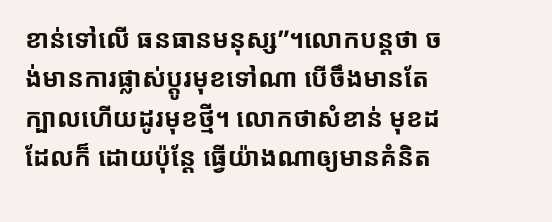ខាន់ទៅលើ ធនធានមនុស្ស”។លោកបន្តថា ចង់មានការផ្លាស់ប្តូរមុខទៅណា បើចឹងមានតែក្បាលហើយដូរមុខថ្មី។ លោកថាសំខាន់ មុខដដែលក៏ ដោយប៉ុន្តែ ធ្វើយ៉ាងណាឲ្យមានគំនិត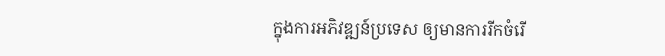ក្នុងការអភិវឌ្ឍន៍ប្រទេស ឲ្យមានការរីកចំរើ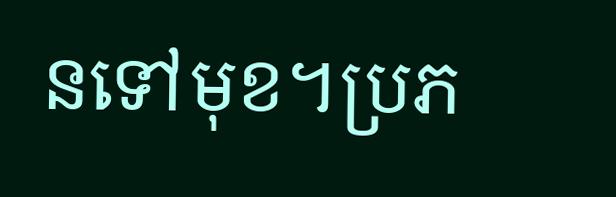នទៅមុខ។ប្រភ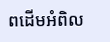ពដើមអំពិល